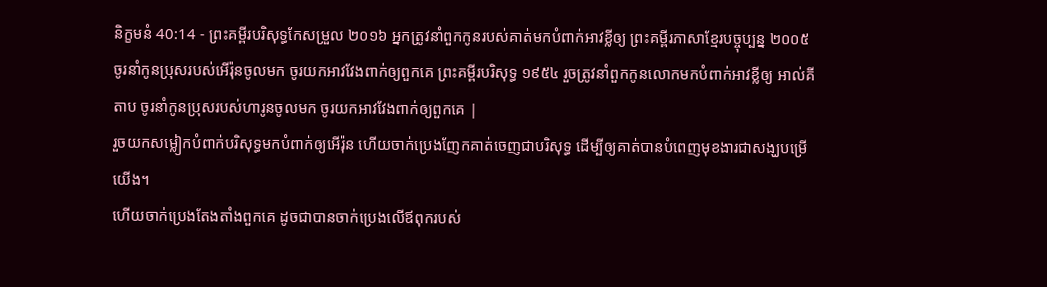និក្ខមនំ 40:14 - ព្រះគម្ពីរបរិសុទ្ធកែសម្រួល ២០១៦ អ្នកត្រូវនាំពួកកូនរបស់គាត់មកបំពាក់អាវខ្លីឲ្យ ព្រះគម្ពីរភាសាខ្មែរបច្ចុប្បន្ន ២០០៥ ចូរនាំកូនប្រុសរបស់អើរ៉ុនចូលមក ចូរយកអាវវែងពាក់ឲ្យពួកគេ ព្រះគម្ពីរបរិសុទ្ធ ១៩៥៤ រួចត្រូវនាំពួកកូនលោកមកបំពាក់អាវខ្លីឲ្យ អាល់គីតាប ចូរនាំកូនប្រុសរបស់ហារូនចូលមក ចូរយកអាវវែងពាក់ឲ្យពួកគេ |
រួចយកសម្លៀកបំពាក់បរិសុទ្ធមកបំពាក់ឲ្យអើរ៉ុន ហើយចាក់ប្រេងញែកគាត់ចេញជាបរិសុទ្ធ ដើម្បីឲ្យគាត់បានបំពេញមុខងារជាសង្ឃបម្រើយើង។
ហើយចាក់ប្រេងតែងតាំងពួកគេ ដូចជាបានចាក់ប្រេងលើឪពុករបស់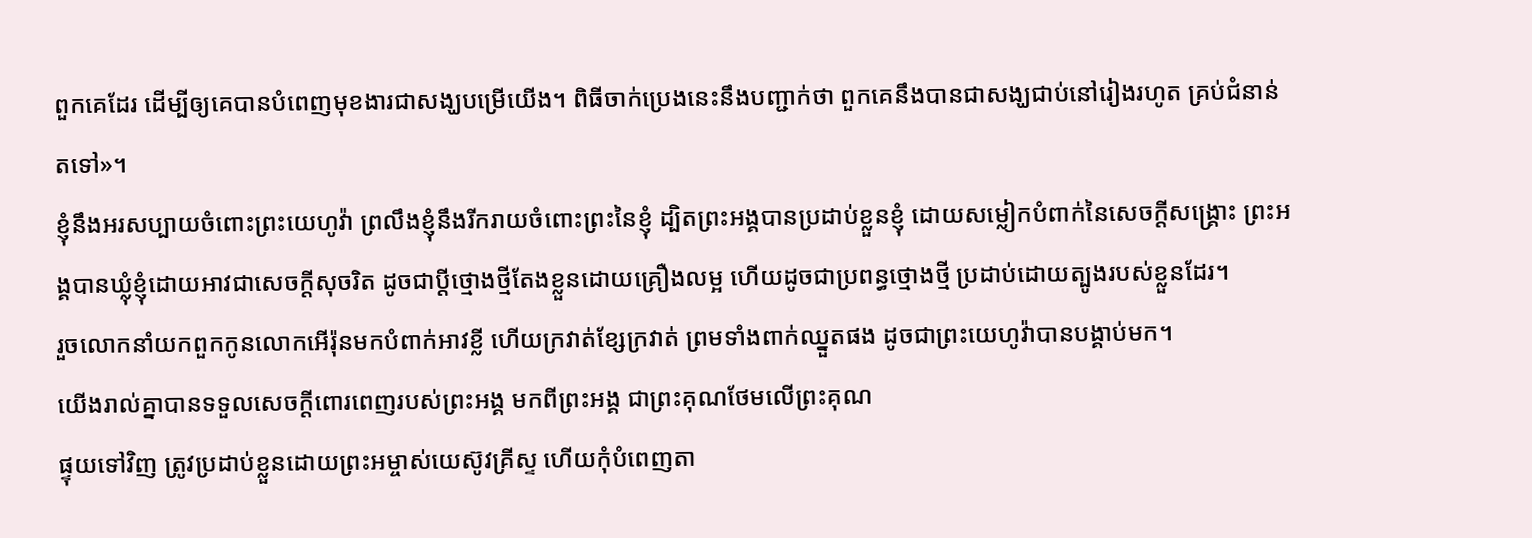ពួកគេដែរ ដើម្បីឲ្យគេបានបំពេញមុខងារជាសង្ឃបម្រើយើង។ ពិធីចាក់ប្រេងនេះនឹងបញ្ជាក់ថា ពួកគេនឹងបានជាសង្ឃជាប់នៅរៀងរហូត គ្រប់ជំនាន់តទៅ»។
ខ្ញុំនឹងអរសប្បាយចំពោះព្រះយេហូវ៉ា ព្រលឹងខ្ញុំនឹងរីករាយចំពោះព្រះនៃខ្ញុំ ដ្បិតព្រះអង្គបានប្រដាប់ខ្លួនខ្ញុំ ដោយសម្លៀកបំពាក់នៃសេចក្ដីសង្គ្រោះ ព្រះអង្គបានឃ្លុំខ្ញុំដោយអាវជាសេចក្ដីសុចរិត ដូចជាប្តីថ្មោងថ្មីតែងខ្លួនដោយគ្រឿងលម្អ ហើយដូចជាប្រពន្ធថ្មោងថ្មី ប្រដាប់ដោយត្បូងរបស់ខ្លួនដែរ។
រួចលោកនាំយកពួកកូនលោកអើរ៉ុនមកបំពាក់អាវខ្លី ហើយក្រវាត់ខ្សែក្រវាត់ ព្រមទាំងពាក់ឈ្នួតផង ដូចជាព្រះយេហូវ៉ាបានបង្គាប់មក។
យើងរាល់គ្នាបានទទួលសេចក្តីពោរពេញរបស់ព្រះអង្គ មកពីព្រះអង្គ ជាព្រះគុណថែមលើព្រះគុណ
ផ្ទុយទៅវិញ ត្រូវប្រដាប់ខ្លួនដោយព្រះអម្ចាស់យេស៊ូវគ្រីស្ទ ហើយកុំបំពេញតា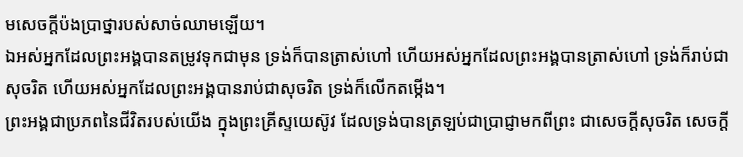មសេចក្ដីប៉ងប្រាថ្នារបស់សាច់ឈាមឡើយ។
ឯអស់អ្នកដែលព្រះអង្គបានតម្រូវទុកជាមុន ទ្រង់ក៏បានត្រាស់ហៅ ហើយអស់អ្នកដែលព្រះអង្គបានត្រាស់ហៅ ទ្រង់ក៏រាប់ជាសុចរិត ហើយអស់អ្នកដែលព្រះអង្គបានរាប់ជាសុចរិត ទ្រង់ក៏លើកតម្កើង។
ព្រះអង្គជាប្រភពនៃជីវិតរបស់យើង ក្នុងព្រះគ្រីស្ទយេស៊ូវ ដែលទ្រង់បានត្រឡប់ជាប្រាជ្ញាមកពីព្រះ ជាសេចក្តីសុចរិត សេចក្តី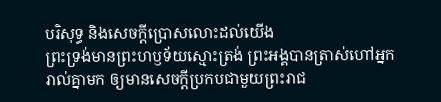បរិសុទ្ធ និងសេចក្តីប្រោសលោះដល់យើង
ព្រះទ្រង់មានព្រះហឫទ័យស្មោះត្រង់ ព្រះអង្គបានត្រាស់ហៅអ្នករាល់គ្នាមក ឲ្យមានសេចក្ដីប្រកបជាមួយព្រះរាជ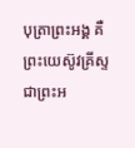បុត្រាព្រះអង្គ គឺព្រះយេស៊ូវគ្រីស្ទ ជាព្រះអ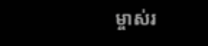ម្ចាស់រ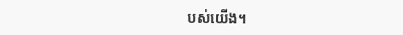បស់យើង។